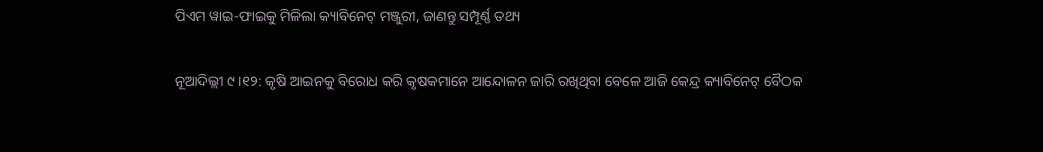ପିଏମ ୱାଇ-ଫାଇକୁ ମିଳିଲା କ୍ୟାବିନେଟ୍ ମଞ୍ଜୁରୀ, ଜାଣନ୍ତୁ ସମ୍ପୂର୍ଣ୍ଣ ତଥ୍ୟ

ନୂଆଦିଲ୍ଲୀ ୯ ।୧୨: କୃଷି ଆଇନକୁ ବିରୋଧ କରି କୃଷକମାନେ ଆନ୍ଦୋଳନ ଜାରି ରଖିଥିବା ବେଳେ ଆଜି କେନ୍ଦ୍ର କ୍ୟାବିନେଟ୍ ବୈଠକ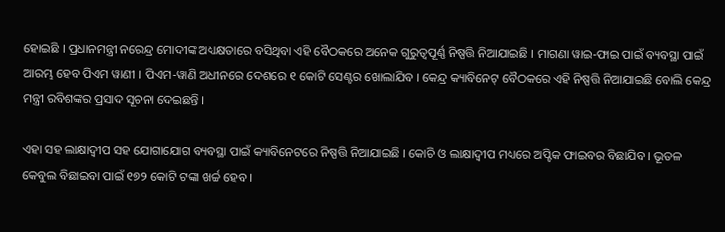ହୋଇଛି । ପ୍ରଧାନମନ୍ତ୍ରୀ ନରେନ୍ଦ୍ର ମୋଦୀଙ୍କ ଅଧ୍ୟକ୍ଷତାରେ ବସିଥିବା ଏହି ବୈଠକରେ ଅନେକ ଗୁରୁତ୍ୱପୂର୍ଣ୍ଣ ନିଷ୍ପତ୍ତି ନିଆଯାଇଛି । ମାଗଣା ୱାଇ-ଫାଇ ପାଇଁ ବ୍ୟବସ୍ଥା ପାଇଁ ଆରମ୍ଭ ହେବ ପିଏମ ୱାଣୀ । ପିଏମ-ୱାଣି ଅଧୀନରେ ଦେଶରେ ୧ କୋଟି ସେଣ୍ଟର ଖୋଲାଯିବ । କେନ୍ଦ୍ର କ୍ୟାବିନେଟ୍ ବୈଠକରେ ଏହି ନିଷ୍ପତ୍ତି ନିଆଯାଇଛି ବୋଲି କେନ୍ଦ୍ର ମନ୍ତ୍ରୀ ରବିଶଙ୍କର ପ୍ରସାଦ ସୂଚନା ଦେଇଛନ୍ତି ।

ଏହା ସହ ଲାକ୍ଷାଦ୍ୱୀପ ସହ ଯୋଗାଯୋଗ ବ୍ୟବସ୍ଥା ପାଇଁ କ୍ୟାବିନେଟରେ ନିଷ୍ପତ୍ତି ନିଆଯାଇଛି । କୋଚି ଓ ଲାକ୍ଷାଦ୍ୱୀପ ମଧ୍ୟରେ ଅପ୍ଟିକ ଫାଇବର ବିଛାଯିବ । ଭୂତଳ କେବୁଲ ବିଛାଇବା ପାଇଁ ୧୭୨ କୋଟି ଟଙ୍କା ଖର୍ଚ୍ଚ ହେବ ।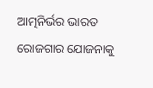ଆତ୍ମନିର୍ଭର ଭାରତ ରୋଜଗାର ଯୋଜନାକୁ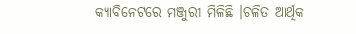କ୍ୟାବିନେଟରେ ମଞ୍ଜୁରୀ ମିଳିଛି ।ଚଳିତ ଆର୍ଥିକ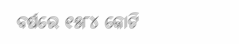ବର୍ଷରେ ୧୫୮୪ କୋଟି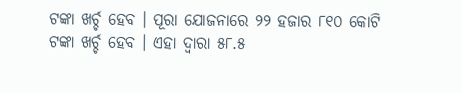ଟଙ୍କା ଖର୍ଚ୍ଚ ହେବ । ପୂରା ଯୋଜନାରେ ୨୨ ହଜାର ୮୧୦ କୋଟି ଟଙ୍କା ଖର୍ଚ୍ଚ ହେବ । ଏହା ଦ୍ୱାରା ୫୮.୫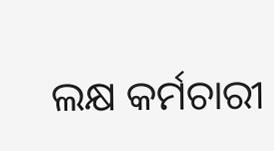ଲକ୍ଷ କର୍ମଚାରୀ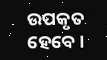ଉପକୃତ ହେବେ ।